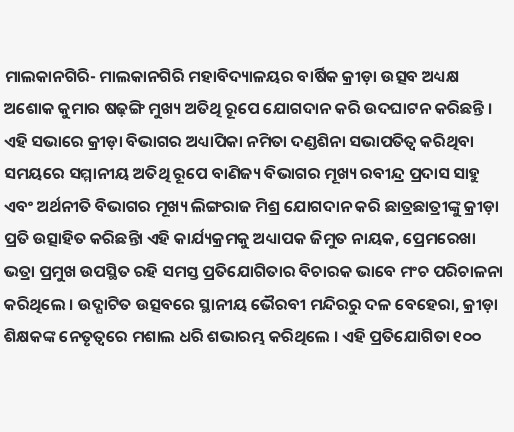ମାଲକାନଗିରି- ମାଲକାନଗିରି ମହାବିଦ୍ୟାଳୟର ବାର୍ଷିକ କ୍ରୀଡ଼ା ଉତ୍ସବ ଅଧ୍ୟକ୍ଷ ଅଶୋକ କୁମାର ଷଢ଼ଙ୍ଗି ମୁଖ୍ୟ ଅତିଥି ରୂପେ ଯୋଗଦାନ କରି ଉଦଘାଟନ କରିଛନ୍ତି । ଏହି ସଭାରେ କ୍ରୀଡ଼ା ବିଭାଗର ଅଧ୍ୟାପିକା ନମିତା ଦଣ୍ଡଶିନା ସଭାପତିତ୍ୱ କରିଥିବା ସମୟରେ ସମ୍ମାନୀୟ ଅତିଥି ରୂପେ ବାଣିଜ୍ୟ ବିଭାଗର ମୂଖ୍ୟ ରବୀନ୍ଦ୍ର ପ୍ରଦାସ ସାହୁ ଏବଂ ଅର୍ଥନୀତି ବିଭାଗର ମୂଖ୍ୟ ଲିଙ୍ଗରାଜ ମିଶ୍ର ଯୋଗଦାନ କରି ଛାତ୍ରଛାତ୍ରୀଙ୍କୁ କ୍ରୀଡ଼ା ପ୍ରତି ଉତ୍ସାହିତ କରିଛନ୍ତିା ଏହି କାର୍ଯ୍ୟକ୍ରମକୁ ଅଧ୍ୟାପକ ଜିମୁତ ନାୟକ, ପ୍ରେମରେଖା ଭତ୍ରା ପ୍ରମୁଖ ଉପସ୍ଥିତ ରହି ସମସ୍ତ ପ୍ରତିଯୋଗିତାର ବିଚାରକ ଭାବେ ମଂଚ ପରିଚାଳନା କରିଥିଲେ । ଉଦ୍ଘାଟିତ ଉତ୍ସବରେ ସ୍ଥାନୀୟ ଭୈରବୀ ମନ୍ଦିରରୁ ଦଳ ବେହେରା, କ୍ରୀଡ଼ା ଶିକ୍ଷକଙ୍କ ନେତୃତ୍ୱରେ ମଶାଲ ଧରି ଶଭାରମ୍ଭ କରିଥିଲେ । ଏହି ପ୍ରତିଯୋଗିତା ୧୦୦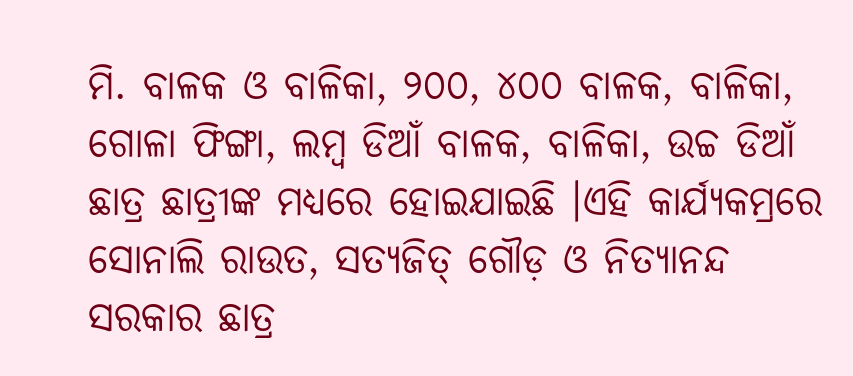ମି. ବାଳକ ଓ ବାଳିକା, ୨୦୦, ୪୦୦ ବାଳକ, ବାଳିକା, ଗୋଳା ଫିଙ୍ଗା, ଲମ୍ବ ଡିଆଁ ବାଳକ, ବାଳିକା, ଉଚ୍ଚ ଡିଆଁ ଛାତ୍ର ଛାତ୍ରୀଙ୍କ ମଧ୍ୟରେ ହୋଇଯାଇଛି ।ଏହି କାର୍ଯ୍ୟକମ୍ରରେ ସୋନାଲି ରାଉତ, ସତ୍ୟଜିତ୍ ଗୌଡ଼ ଓ ନିତ୍ୟାନନ୍ଦ ସରକାର ଛାତ୍ର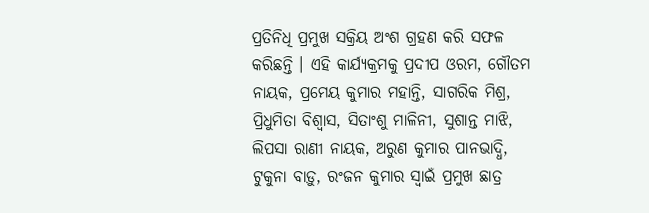ପ୍ରତିନିଧି ପ୍ରମୁଖ ସକ୍ରିୟ ଅଂଶ ଗ୍ରହଣ କରି ସଫଳ କରିଛନ୍ତି । ଏହି କାର୍ଯ୍ୟକ୍ରମକୁ ପ୍ରଦୀପ ଓରମ, ଗୌତମ ନାୟକ, ପ୍ରମେୟ କୁମାର ମହାନ୍ତି, ସାଗରିକ ମିଶ୍ର, ପ୍ରିଧୁମିତା ବିଶ୍ୱାସ, ସିତାଂଶୁ ମାଳିନୀ, ସୁଶାନ୍ତ ମାଝି, ଲିପସା ରାଣୀ ନାୟକ, ଅରୁଣ କୁମାର ପାନଭାଦ୍ଧି, ଟୁକୁନା ବାଡ଼ୁ, ରଂଜନ କୁମାର ସ୍ୱାଇଁ ପ୍ରମୁଖ ଛାତ୍ର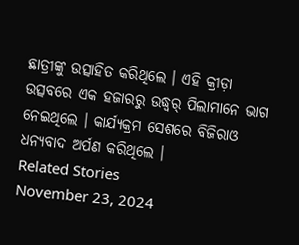ଛାତ୍ରୀଙ୍କୁ ଉତ୍ସାହିତ କରିଥିଲେ । ଏହି କ୍ରୀଡ଼ା ଉତ୍ସବରେ ଏକ ହଜାରରୁ ଉଦ୍ଧ୍ୱର୍ ପିଲାମାନେ ଭାଗ ନେଇଥିଲେ । କାର୍ଯ୍ୟକ୍ରମ ସେଶରେ ବିଜିରାଓ ଧନ୍ୟବାଦ ଅର୍ପଣ କରିଥିଲେ ।
Related Stories
November 23, 2024